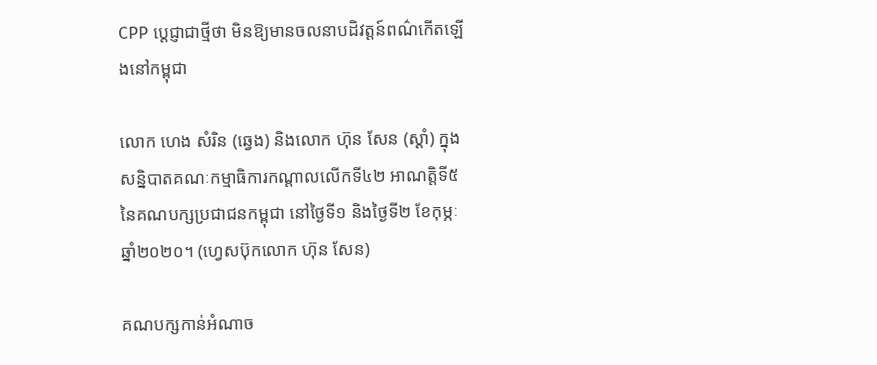CPP ប្តេជ្ញាជាថ្មីថា មិនឱ្យមានចលនាបដិវត្តន៍ពណ៌កើតឡើងនៅកម្ពុជា

លោក ហេង សំរិន (ឆ្វេង) និងលោក ហ៊ុន សែន (ស្ដាំ) ក្នុងសន្និបាតគណៈកម្មាធិការកណ្តាលលើកទី៤២ អាណត្តិទី៥ នៃគណបក្សប្រជាជនកម្ពុជា នៅថ្ងៃទី១ និងថ្ងៃទី២ ខែកុម្ភៈ ឆ្នាំ២០២០។ (ហ្វេសប៊ុកលោក ហ៊ុន សែន)

គណបក្សកាន់អំណាច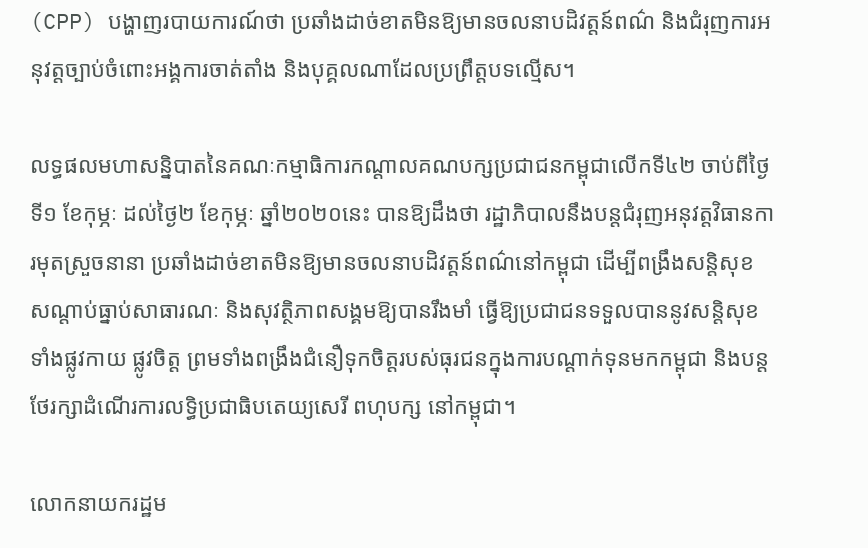(CPP) បង្ហាញរបាយការណ៍ថា ប្រឆាំងដាច់ខាតមិនឱ្យមានចលនាបដិវត្តន៍ពណ៌ និងជំរុញការអនុវត្តច្បាប់ចំពោះអង្គការចាត់តាំង និងបុគ្គលណាដែលប្រព្រឹត្តបទល្មើស។

លទ្ធផលមហាសន្និបាតនៃគណៈកម្មាធិការកណ្តាលគណបក្សប្រជាជនកម្ពុជាលើកទី៤២ ចាប់ពីថ្ងៃទី១ ខែកុម្ភៈ ដល់ថ្ងៃ២ ខែកុម្ភៈ ឆ្នាំ២០២០នេះ បានឱ្យដឹងថា រដ្ឋាភិបាលនឹងបន្តជំរុញអនុវត្តវិធានការមុតស្រួចនានា ប្រឆាំងដាច់ខាតមិនឱ្យមានចលនាបដិវត្តន៍ពណ៌នៅកម្ពុជា ដើម្បីពង្រឹងសន្តិសុខ សណ្តាប់ធ្នាប់សាធារណៈ និងសុវត្ថិភាពសង្គមឱ្យបានរឹងមាំ ធ្វើឱ្យប្រជាជនទទួលបាននូវសន្តិសុខទាំងផ្លូវកាយ ផ្លូវចិត្ត ព្រមទាំងពង្រឹងជំនឿទុកចិត្តរបស់ធុរជនក្នុងការបណ្តាក់ទុនមកកម្ពុជា និងបន្តថែរក្សាដំណើរការលទ្ធិប្រជាធិបតេយ្យសេរី ពហុបក្ស នៅកម្ពុជា។

លោកនាយករដ្ឋម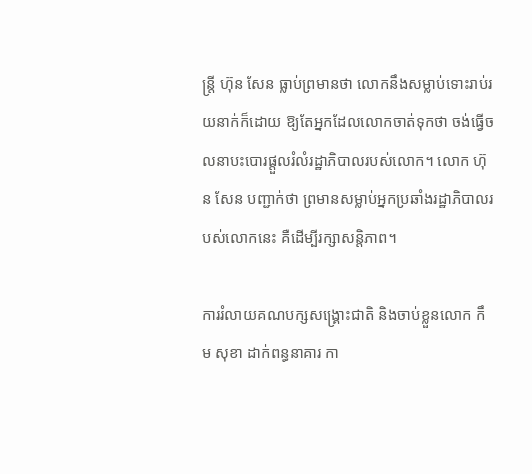ន្ត្រី ហ៊ុន សែន ធ្លាប់ព្រមានថា លោកនឹងសម្លាប់ទោះរាប់រយនាក់ក៏ដោយ ឱ្យតែអ្នកដែលលោកចាត់ទុកថា ចង់ធ្វើចលនាបះបោរផ្តួលរំលំរដ្ឋាភិបាលរបស់លោក។ លោក ហ៊ុន សែន បញ្ជាក់ថា ព្រមានសម្លាប់អ្នកប្រឆាំងរដ្ឋាភិបាលរបស់លោកនេះ គឺដើម្បីរក្សាសន្តិភាព។

ការរំលាយគណបក្សសង្គ្រោះជាតិ និងចាប់ខ្លួនលោក កឹម សុខា ដាក់ពន្ធនាគារ កា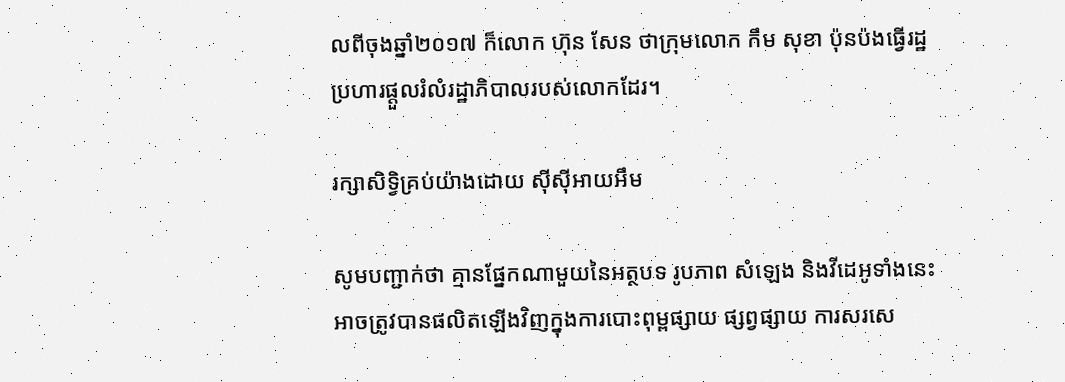លពីចុងឆ្នាំ២០១៧ ក៏លោក ហ៊ុន សែន ថាក្រុមលោក កឹម សុខា ប៉ុនប៉ងធ្វើរដ្ឋប្រហារផ្តួលរំលំរដ្ឋាភិបាលរបស់លោកដែរ។

រក្សាសិទ្វិគ្រប់យ៉ាងដោយ ស៊ីស៊ីអាយអឹម

សូមបញ្ជាក់ថា គ្មានផ្នែកណាមួយនៃអត្ថបទ រូបភាព សំឡេង និងវីដេអូទាំងនេះ អាចត្រូវបានផលិតឡើងវិញក្នុងការបោះពុម្ពផ្សាយ ផ្សព្វផ្សាយ ការសរសេ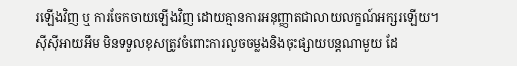រឡើងវិញ ឬ ការចែកចាយឡើងវិញ ដោយគ្មានការអនុញ្ញាតជាលាយលក្ខណ៍អក្សរឡើយ។
ស៊ីស៊ីអាយអឹម មិនទទួលខុសត្រូវចំពោះការលួចចម្លងនិងចុះផ្សាយបន្តណាមួយ ដែ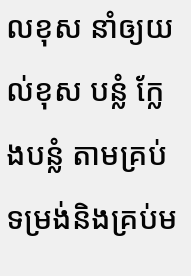លខុស នាំឲ្យយល់ខុស បន្លំ ក្លែងបន្លំ តាមគ្រប់ទម្រង់និងគ្រប់ម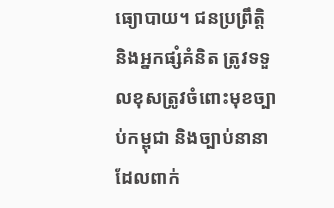ធ្យោបាយ។ ជនប្រព្រឹត្តិ និងអ្នកផ្សំគំនិត ត្រូវទទួលខុសត្រូវចំពោះមុខច្បាប់កម្ពុជា និងច្បាប់នានាដែលពាក់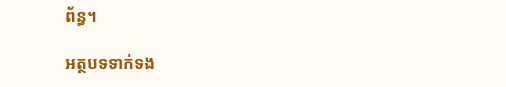ព័ន្ធ។

អត្ថបទទាក់ទង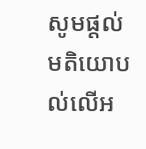សូមផ្ដល់មតិយោបល់លើអ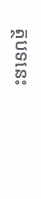ត្ថបទនេះ